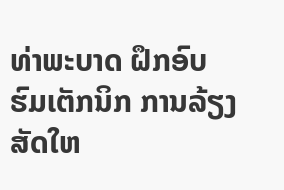ທ່າພະບາດ ຝຶກອົບຮົມເຕັກນິກ ການລ້ຽງສັດໃຫ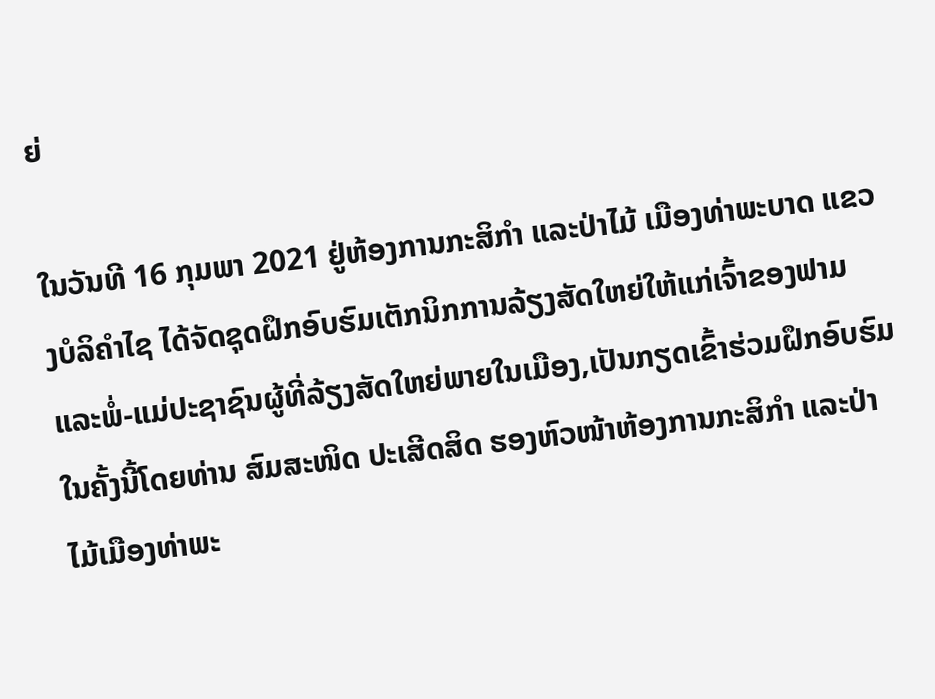ຍ່

ໃນວັນທີ 16 ກຸມພາ 2021 ຢູ່ຫ້ອງການກະສິກໍາ ແລະປ່າໄມ້ ເມືອງທ່າພະບາດ ແຂວງບໍລິຄຳໄຊ ໄດ້ຈັດຊຸດຝຶກອົບຮົມເຕັກນິກການລ້ຽງສັດໃຫຍ່ໃຫ້ແກ່ເຈົ້າຂອງຟາມ ແລະພໍ່-ແມ່ປະຊາຊົນຜູ້ທີ່ລ້ຽງສັດໃຫຍ່ພາຍໃນເມືອງ,ເປັນກຽດເຂົ້າຮ່ວມຝຶກອົບຮົມໃນຄັ້ງນີ້ໂດຍທ່ານ ສົມສະໜິດ ປະເສີດສິດ ຮອງຫົວໜ້າຫ້ອງການກະສິກໍາ ແລະປ່າ ໄມ້ເມືອງທ່າພະ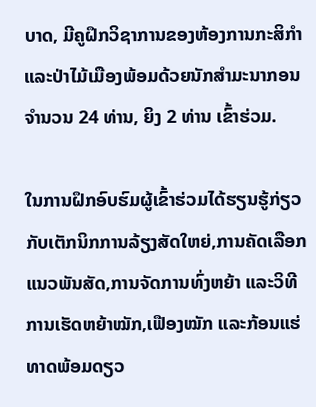ບາດ, ມີຄູຝຶກວິຊາການຂອງຫ້ອງການກະສິກໍາ ແລະປ່າໄມ້ເມືອງພ້ອມດ້ວຍນັກສໍາມະນາກອນ ຈໍານວນ 24 ທ່ານ, ຍິງ 2 ທ່ານ ເຂົ້າຮ່ວມ.

ໃນການຝຶກອົບຮົມຜູ້ເຂົ້າຮ່ວມໄດ້ຮຽນຮູ້ກ່ຽວກັບເຕັກນິກການລ້ຽງສັດໃຫຍ່,ການຄັດເລືອກແນວພັນສັດ,ການຈັດການທົ່ງຫຍ້າ ແລະວິທີການເຮັດຫຍ້າໝັກ,ເຟືອງໝັກ ແລະກ້ອນແຮ່ທາດພ້ອມດຽວ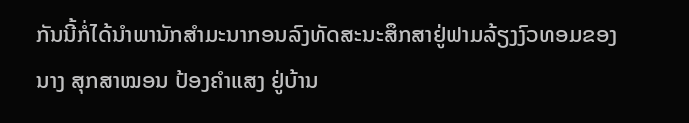ກັນນີ້ກໍ່ໄດ້ນໍາພານັກສໍາມະນາກອນລົງທັດສະນະສຶກສາຢູ່ຟາມລ້ຽງງົວທອມຂອງ ນາງ ສຸກສາໝອນ ປ້ອງຄໍາແສງ ຢູ່ບ້ານ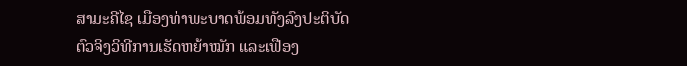ສາມະຄີໄຊ ເມືອງທ່າພະບາດພ້ອມທັງລົງປະຕິບັດຕົວຈິງວິທີການເຮັດຫຍ້າໝັກ ແລະເຟືອງ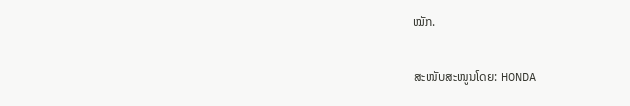ໝັກ.

ສະໜັບສະໜູນໂດຍ: HONDA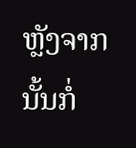ຫຼັງຈາກນັ້ນກໍ່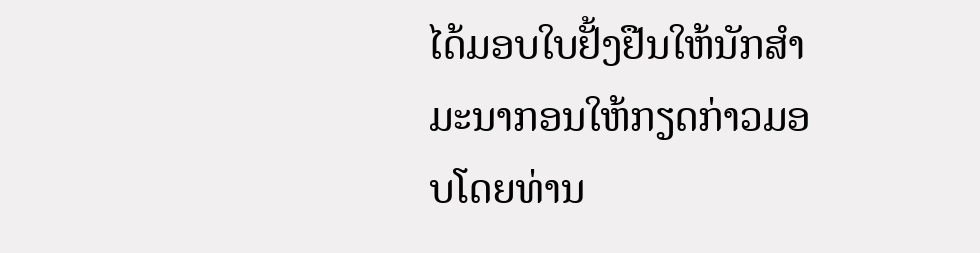ໄດ້ມອບໃບຢັ້ງຢືນໃຫ້ນັກສໍາມະນາກອນໃຫ້ກຽດກ່າວມອບໂດຍທ່ານ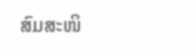ສົມສະໜິ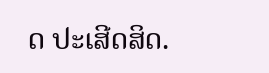ດ ປະເສີດສິດ.